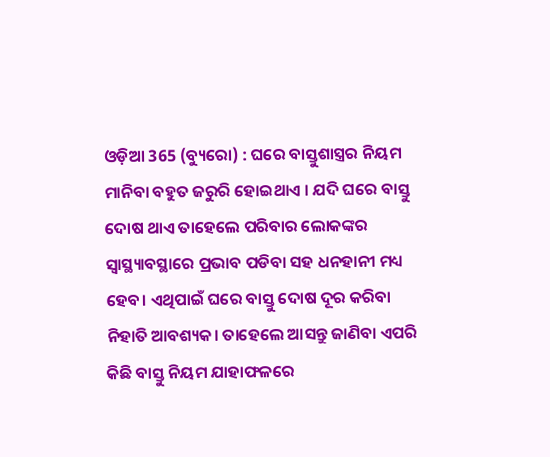ଓଡ଼ିଆ 365 (ବ୍ୟୁରୋ) : ଘରେ ବାସ୍ତୁଶାସ୍ତ୍ରର ନିୟମ ମାନିବା ବହୁତ ଜରୁରି ହୋଇଥାଏ । ଯଦି ଘରେ ବାସ୍ତୁ ଦୋଷ ଥାଏ ତାହେଲେ ପରିବାର ଲୋକଙ୍କର ସ୍ୱାସ୍ଥ୍ୟାବସ୍ଥାରେ ପ୍ରଭାବ ପଡିବା ସହ ଧନହାନୀ ମଧ୍ୟ ହେବ। ଏଥିପାଇଁ ଘରେ ବାସ୍ତୁ ଦୋଷ ଦୂର କରିବା ନିହାତି ଆବଶ୍ୟକ। ତାହେଲେ ଆସନ୍ତୁ ଜାଣିବା ଏପରି କିଛି ବାସ୍ତୁ ନିୟମ ଯାହାଫଳରେ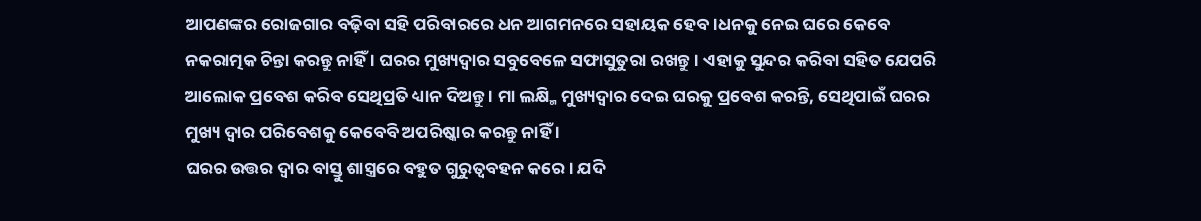ଆପଣଙ୍କର ରୋଜଗାର ବଢ଼ିବା ସହି ପରିବାରରେ ଧନ ଆଗମନରେ ସହାୟକ ହେବ।ଧନକୁ ନେଇ ଘରେ କେବେ ନକରାତ୍ମକ ଚିନ୍ତା କରନ୍ତୁ ନାହିଁ । ଘରର ମୁଖ୍ୟଦ୍ୱାର ସବୁବେଳେ ସଫାସୁତୁରା ରଖନ୍ତୁ। ଏହାକୁ ସୁନ୍ଦର କରିବା ସହିତ ଯେପରି ଆଲୋକ ପ୍ରବେଶ କରିବ ସେଥିପ୍ରତି ଧ୍ୟାନ ଦିଅନ୍ତୁ । ମା ଲକ୍ଷ୍ମି ମୁଖ୍ୟଦ୍ୱାର ଦେଇ ଘରକୁ ପ୍ରବେଶ କରନ୍ତି, ସେଥିପାଇଁ ଘରର ମୁଖ୍ୟ ଦ୍ୱାର ପରିବେଶକୁ କେବେବି ଅପରିଷ୍କାର କରନ୍ତୁ ନାହିଁ ।
ଘରର ଉତ୍ତର ଦ୍ୱାର ବାସ୍ତୁ ଶାସ୍ତ୍ରରେ ବହୁତ ଗୁରୁତ୍ୱବହନ କରେ। ଯଦି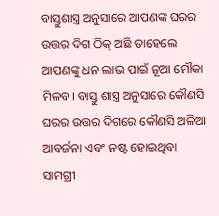ବାସ୍ତୁଶାସ୍ତ୍ର ଅନୁସାରେ ଆପଣଙ୍କ ଘରର ଉତ୍ତର ଦିଗ ଠିକ୍ ଅଛି ତାହେଲେ ଆପଣଙ୍କୁ ଧନ ଲାଭ ପାଇଁ ନୂଆ ମୌକା ମିଳବ। ବାସ୍ତୁ ଶାସ୍ତ୍ର ଅନୁସାରେ କୌଣସି ଘରର ଉତ୍ତର ଦିଗରେ କୌଣସି ଅଳିଆ ଆବର୍ଜନା ଏବଂ ନଷ୍ଟ ହୋଇଥିବା ସାମଗ୍ରୀ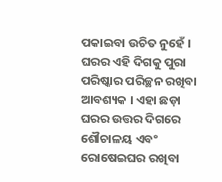ପକାଇବା ଉଚିତ ନୁହେଁ । ଘରର ଏହି ଦିଗକୁ ପୁରା ପରିଷ୍କାର ପରିଚ୍ଛନ ରଖିବା ଆବଶ୍ୟକ । ଏହା ଛଡ଼ା ଘରର ଉତ୍ତର ଦିଗରେ ଶୌଚାଳୟ ଏବଂ ରୋଷେଇଘର ରଖିବା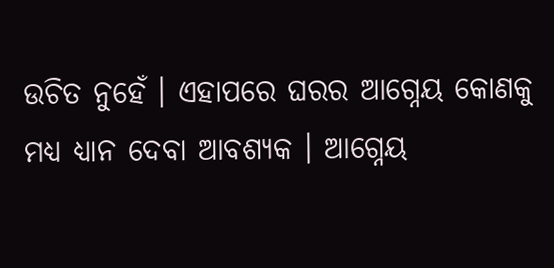ଉଚିତ ନୁହେଁ । ଏହାପରେ ଘରର ଆଗ୍ନେୟ କୋଣକୁ ମଧ୍ୟ ଧ୍ୟାନ ଦେବା ଆବଶ୍ୟକ । ଆଗ୍ନେୟ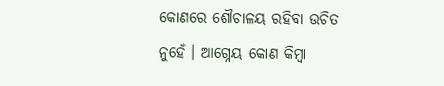କୋଣରେ ଶୌଚାଳୟ ରହିବା ଉଚିତ ନୁହେଁ । ଆଗ୍ନେୟ କୋଣ କିମ୍ୱା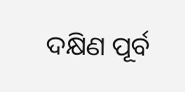ଦକ୍ଷିଣ ପୂର୍ବ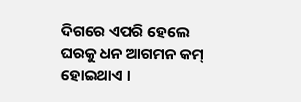ଦିଗରେ ଏପରି ହେଲେ ଘରକୁ ଧନ ଆଗମନ କମ୍ ହୋଇଥାଏ ।